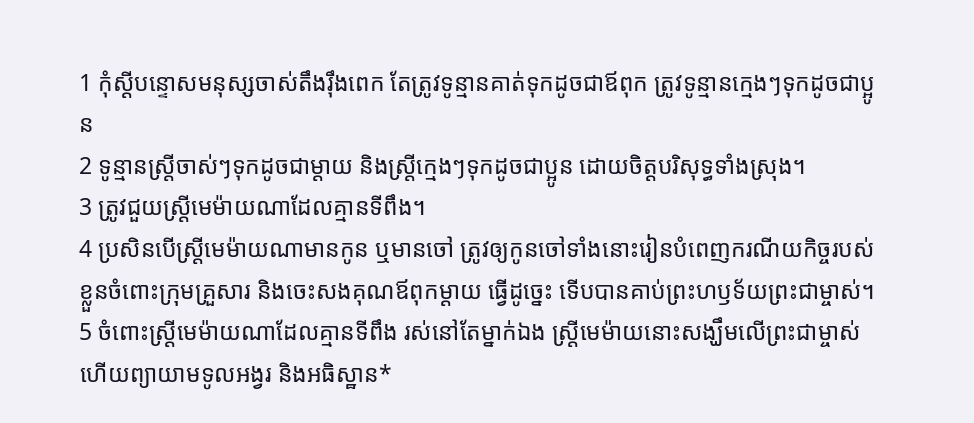1 កុំស្ដីបន្ទោសមនុស្សចាស់តឹងរ៉ឹងពេក តែត្រូវទូន្មានគាត់ទុកដូចជាឪពុក ត្រូវទូន្មានក្មេងៗទុកដូចជាប្អូន
2 ទូន្មានស្ត្រីចាស់ៗទុកដូចជាម្ដាយ និងស្ត្រីក្មេងៗទុកដូចជាប្អូន ដោយចិត្តបរិសុទ្ធទាំងស្រុង។
3 ត្រូវជួយស្ត្រីមេម៉ាយណាដែលគ្មានទីពឹង។
4 ប្រសិនបើស្ត្រីមេម៉ាយណាមានកូន ឬមានចៅ ត្រូវឲ្យកូនចៅទាំងនោះរៀនបំពេញករណីយកិច្ចរបស់ខ្លួនចំពោះក្រុមគ្រួសារ និងចេះសងគុណឪពុកម្ដាយ ធ្វើដូច្នេះ ទើបបានគាប់ព្រះហឫទ័យព្រះជាម្ចាស់។
5 ចំពោះស្ត្រីមេម៉ាយណាដែលគ្មានទីពឹង រស់នៅតែម្នាក់ឯង ស្ត្រីមេម៉ាយនោះសង្ឃឹមលើព្រះជាម្ចាស់ ហើយព្យាយាមទូលអង្វរ និងអធិស្ឋាន*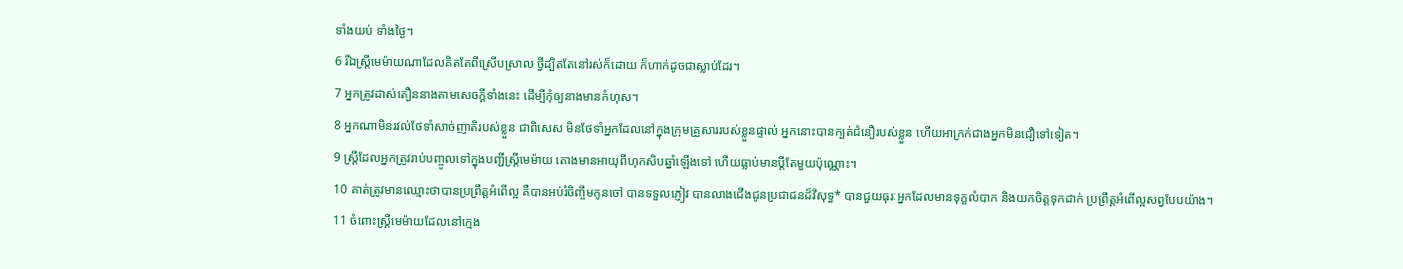ទាំងយប់ ទាំងថ្ងៃ។
6 រីឯស្ត្រីមេម៉ាយណាដែលគិតតែពីស្រើបស្រាល ថ្វីដ្បិតតែនៅរស់ក៏ដោយ ក៏ហាក់ដូចជាស្លាប់ដែរ។
7 អ្នកត្រូវដាស់តឿននាងតាមសេចក្ដីទាំងនេះ ដើម្បីកុំឲ្យនាងមានកំហុស។
8 អ្នកណាមិនរវល់ថែទាំសាច់ញាតិរបស់ខ្លួន ជាពិសេស មិនថែទាំអ្នកដែលនៅក្នុងក្រុមគ្រួសាររបស់ខ្លួនផ្ទាល់ អ្នកនោះបានក្បត់ជំនឿរបស់ខ្លួន ហើយអាក្រក់ជាងអ្នកមិនជឿទៅទៀត។
9 ស្ត្រីដែលអ្នកត្រូវរាប់បញ្ចូលទៅក្នុងបញ្ជីស្ត្រីមេម៉ាយ តោងមានអាយុពីហុកសិបឆ្នាំឡើងទៅ ហើយធ្លាប់មានប្ដីតែមួយប៉ុណ្ណោះ។
10 គាត់ត្រូវមានឈ្មោះថាបានប្រព្រឹត្តអំពើល្អ គឺបានអប់រំចិញ្ចឹមកូនចៅ បានទទួលភ្ញៀវ បានលាងជើងជូនប្រជាជនដ៏វិសុទ្ធ* បានជួយធុរៈអ្នកដែលមានទុក្ខលំបាក និងយកចិត្តទុកដាក់ ប្រព្រឹត្តអំពើល្អសព្វបែបយ៉ាង។
11 ចំពោះស្ត្រីមេម៉ាយដែលនៅក្មេង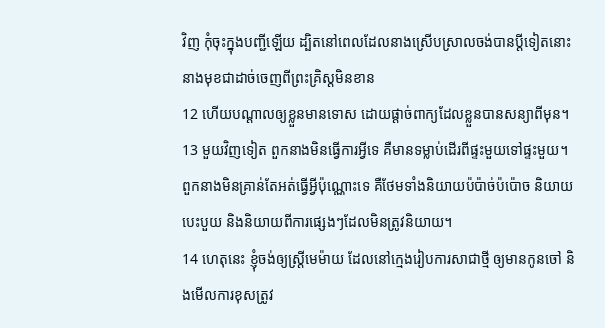វិញ កុំចុះក្នុងបញ្ជីឡើយ ដ្បិតនៅពេលដែលនាងស្រើបស្រាលចង់បានប្ដីទៀតនោះ នាងមុខជាដាច់ចេញពីព្រះគ្រិស្ដមិនខាន
12 ហើយបណ្ដាលឲ្យខ្លួនមានទោស ដោយផ្ដាច់ពាក្យដែលខ្លួនបានសន្យាពីមុន។
13 មួយវិញទៀត ពួកនាងមិនធ្វើការអ្វីទេ គឺមានទម្លាប់ដើរពីផ្ទះមួយទៅផ្ទះមួយ។ ពួកនាងមិនគ្រាន់តែអត់ធ្វើអ្វីប៉ុណ្ណោះទេ គឺថែមទាំងនិយាយប៉ប៉ាច់ប៉ប៉ោច និយាយបេះបួយ និងនិយាយពីការផ្សេងៗដែលមិនត្រូវនិយាយ។
14 ហេតុនេះ ខ្ញុំចង់ឲ្យស្ត្រីមេម៉ាយ ដែលនៅក្មេងរៀបការសាជាថ្មី ឲ្យមានកូនចៅ និងមើលការខុសត្រូវ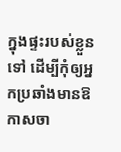ក្នុងផ្ទះរបស់ខ្លួនទៅ ដើម្បីកុំឲ្យអ្នកប្រឆាំងមានឱកាសចា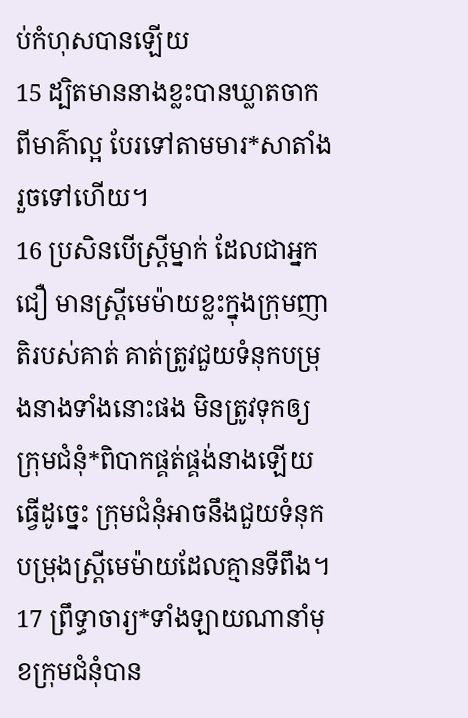ប់កំហុសបានឡើយ
15 ដ្បិតមាននាងខ្លះបានឃ្លាតចាកពីមាគ៌ាល្អ បែរទៅតាមមារ*សាតាំងរួចទៅហើយ។
16 ប្រសិនបើស្ត្រីម្នាក់ ដែលជាអ្នកជឿ មានស្ត្រីមេម៉ាយខ្លះក្នុងក្រុមញាតិរបស់គាត់ គាត់ត្រូវជួយទំនុកបម្រុងនាងទាំងនោះផង មិនត្រូវទុកឲ្យក្រុមជំនុំ*ពិបាកផ្គត់ផ្គង់នាងឡើយ ធ្វើដូច្នេះ ក្រុមជំនុំអាចនឹងជួយទំនុកបម្រុងស្ត្រីមេម៉ាយដែលគ្មានទីពឹង។
17 ព្រឹទ្ធាចារ្យ*ទាំងឡាយណានាំមុខក្រុមជំនុំបាន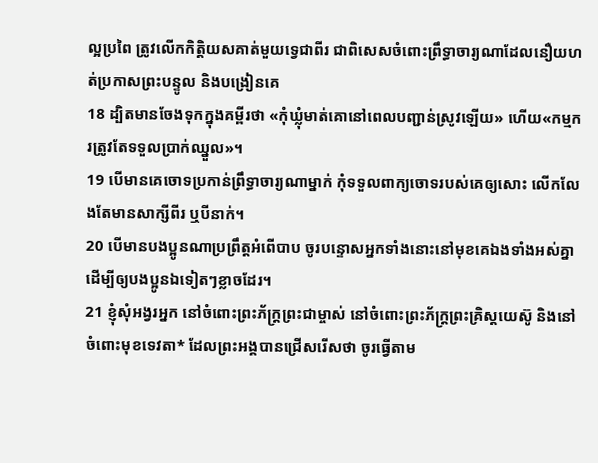ល្អប្រពៃ ត្រូវលើកកិត្តិយសគាត់មួយទ្វេជាពីរ ជាពិសេសចំពោះព្រឹទ្ធាចារ្យណាដែលនឿយហត់ប្រកាសព្រះបន្ទូល និងបង្រៀនគេ
18 ដ្បិតមានចែងទុកក្នុងគម្ពីរថា «កុំឃ្លុំមាត់គោនៅពេលបញ្ជាន់ស្រូវឡើយ» ហើយ«កម្មករត្រូវតែទទួលប្រាក់ឈ្នួល»។
19 បើមានគេចោទប្រកាន់ព្រឹទ្ធាចារ្យណាម្នាក់ កុំទទួលពាក្យចោទរបស់គេឲ្យសោះ លើកលែងតែមានសាក្សីពីរ ឬបីនាក់។
20 បើមានបងប្អូនណាប្រព្រឹត្តអំពើបាប ចូរបន្ទោសអ្នកទាំងនោះនៅមុខគេឯងទាំងអស់គ្នា ដើម្បីឲ្យបងប្អូនឯទៀតៗខ្លាចដែរ។
21 ខ្ញុំសុំអង្វរអ្នក នៅចំពោះព្រះភ័ក្ត្រព្រះជាម្ចាស់ នៅចំពោះព្រះភ័ក្ត្រព្រះគ្រិស្ដយេស៊ូ និងនៅចំពោះមុខទេវតា* ដែលព្រះអង្គបានជ្រើសរើសថា ចូរធ្វើតាម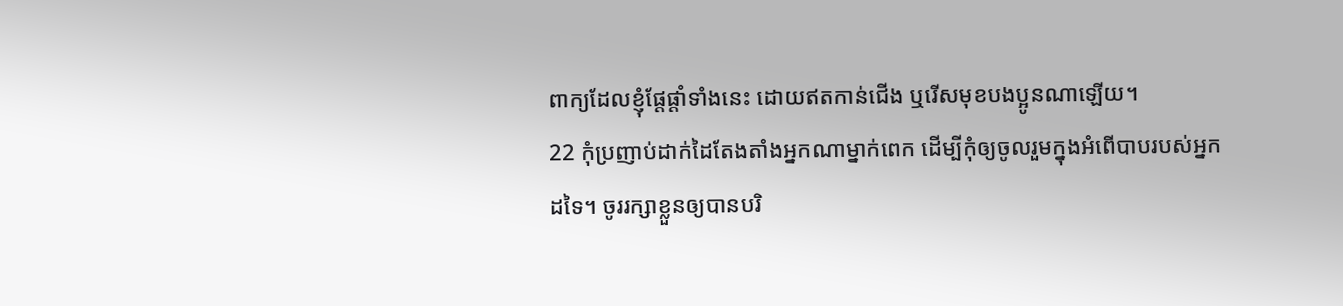ពាក្យដែលខ្ញុំផ្ដែផ្ដាំទាំងនេះ ដោយឥតកាន់ជើង ឬរើសមុខបងប្អូនណាឡើយ។
22 កុំប្រញាប់ដាក់ដៃតែងតាំងអ្នកណាម្នាក់ពេក ដើម្បីកុំឲ្យចូលរួមក្នុងអំពើបាបរបស់អ្នកដទៃ។ ចូររក្សាខ្លួនឲ្យបានបរិ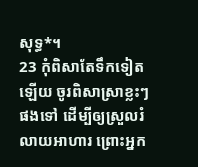សុទ្ធ*។
23 កុំពិសាតែទឹកទៀតឡើយ ចូរពិសាស្រាខ្លះៗផងទៅ ដើម្បីឲ្យស្រួលរំលាយអាហារ ព្រោះអ្នក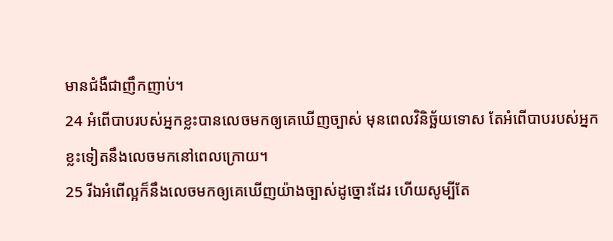មានជំងឺជាញឹកញាប់។
24 អំពើបាបរបស់អ្នកខ្លះបានលេចមកឲ្យគេឃើញច្បាស់ មុនពេលវិនិច្ឆ័យទោស តែអំពើបាបរបស់អ្នកខ្លះទៀតនឹងលេចមកនៅពេលក្រោយ។
25 រីឯអំពើល្អក៏នឹងលេចមកឲ្យគេឃើញយ៉ាងច្បាស់ដូច្នោះដែរ ហើយសូម្បីតែ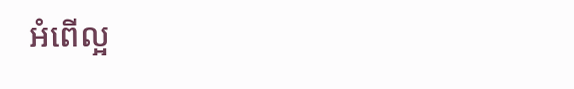អំពើល្អ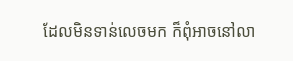ដែលមិនទាន់លេចមក ក៏ពុំអាចនៅលា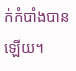ក់កំបាំងបានឡើយ។